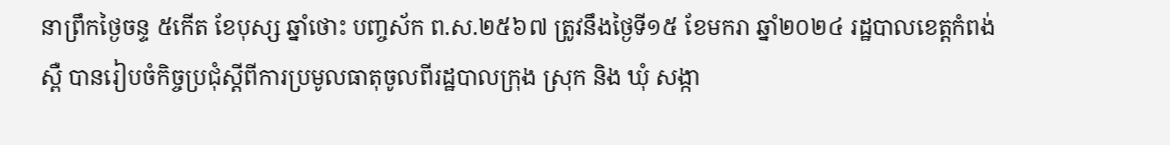នាព្រឹកថ្ងៃចន្ទ ៥កើត ខែបុស្ស ឆ្នាំថោះ បញ្ចស័ក ព.ស.២៥៦៧ ត្រូវនឹងថៃ្ងទី១៥ ខែមករា ឆ្នាំ២០២៤ រដ្ឋបាលខេត្តកំពង់ស្ពឺ បានរៀបចំកិច្ចប្រជុំស្តីពីការប្រមូលធាតុចូលពីរដ្ឋបាលក្រុង ស្រុក និង ឃុំ សង្កា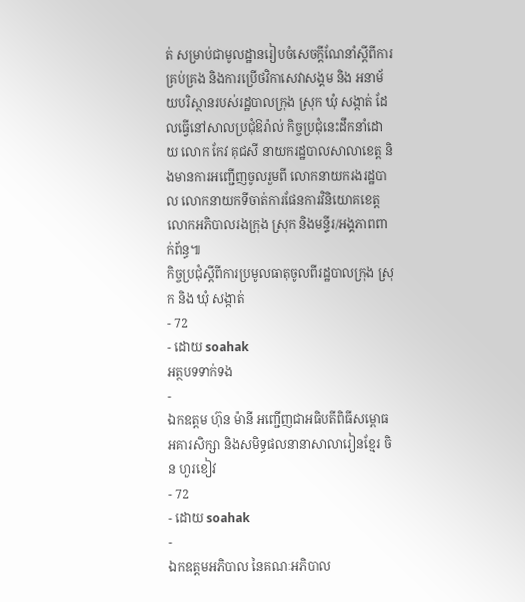ត់ សម្រាប់ជាមូលដ្ឋានរៀបចំសេចក្តីណែនាំស្តីពីការគ្រប់គ្រង និងការប្រើថវិកាសេវាសង្គម និង អនាម័យបរិស្ថានរបស់រដ្ឋបាលក្រុង ស្រុក ឃុំ សង្កាត់ ដែលធ្វើនៅសាលប្រជុំឱរ៉ាល់ កិច្ចប្រជុំនេះដឹកនាំដោយ លោក កែវ គុជសី នាយករដ្ឋបាលសាលាខេត្ត និងមានការអញ្ជើញចូលរួមពី លោកនាយករងរដ្ឋបាល លោកនាយកទីចាត់ការផែនការវិនិយោគខេត្ត លោកអភិបាលរងក្រុង ស្រុក និងមន្ទីរ/អង្គភាពពាក់ព័ន្ធ៕
កិច្ចប្រជុំស្តីពីការប្រមូលធាតុចូលពីរដ្ឋបាលក្រុង ស្រុក និង ឃុំ សង្កាត់
- 72
- ដោយ soahak
អត្ថបទទាក់ទង
-
ឯកឧត្តម ហ៊ុន ម៉ានី អញ្ជើញជាអធិបតីពិធីសម្ពោធអគារសិក្សា និងសមិទ្ធផលនានាសាលារៀនខ្មែរ ចិន ហួរខៀវ
- 72
- ដោយ soahak
-
ឯកឧត្តមអភិបាល នៃគណៈអភិបាល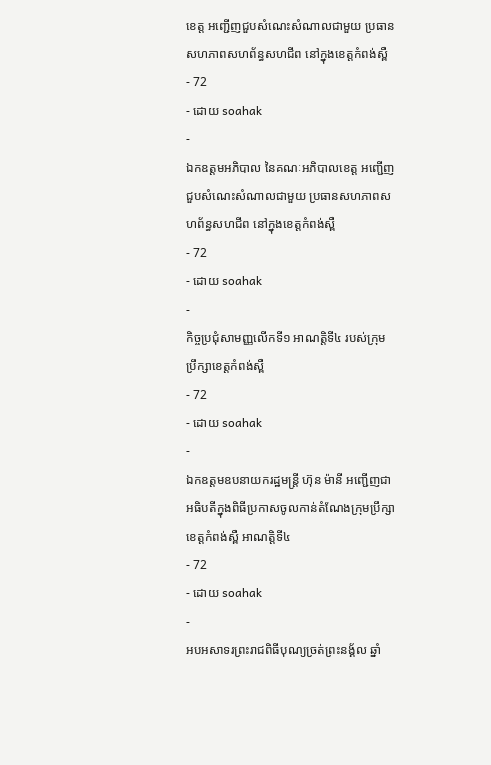ខេត្ត អញ្ជើញជួបសំណេះសំណាលជាមួយ ប្រធានសហភាពសហព័ន្ធសហជីព នៅក្នុងខេត្តកំពង់ស្ពឺ
- 72
- ដោយ soahak
-
ឯកឧត្តមអភិបាល នៃគណៈអភិបាលខេត្ត អញ្ជើញជួបសំណេះសំណាលជាមួយ ប្រធានសហភាពសហព័ន្ធសហជីព នៅក្នុងខេត្តកំពង់ស្ពឺ
- 72
- ដោយ soahak
-
កិច្ចប្រជុំសាមញ្ញលើកទី១ អាណត្តិទី៤ របស់ក្រុមប្រឹក្សាខេត្ដកំពង់ស្ពឺ
- 72
- ដោយ soahak
-
ឯកឧត្តមឧបនាយករដ្ឋមន្ត្រី ហ៊ុន ម៉ានី អញ្ជើញជាអធិបតីក្នុងពិធីប្រកាសចូលកាន់តំណែងក្រុមប្រឹក្សាខេត្តកំពង់ស្ពឺ អាណត្តិទី៤
- 72
- ដោយ soahak
-
អបអសាទរព្រះរាជពិធីបុណ្យច្រត់ព្រះនង្គ័ល ឆ្នាំ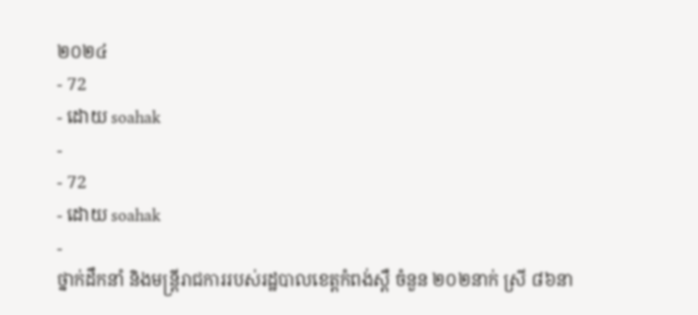២០២៤
- 72
- ដោយ soahak
-
- 72
- ដោយ soahak
-
ថ្នាក់ដឹកនាំ និងមន្ត្រីរាជការរបស់រដ្ឋបាលខេត្តកំពង់ស្ពឺ ចំនួន ២០២នាក់ ស្រី ៨៦នា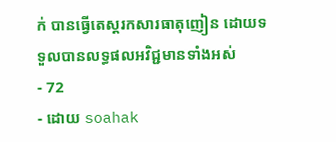ក់ បានធ្វេីតេស្តរកសារធាតុញៀន ដោយទទួលបានលទ្ធផលអវិជ្ជមានទាំងអស់
- 72
- ដោយ soahak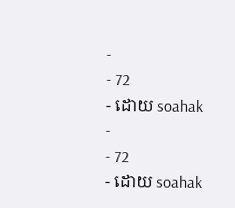-
- 72
- ដោយ soahak
-
- 72
- ដោយ soahak